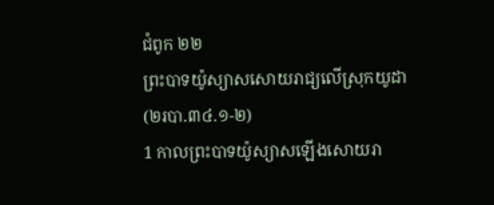ជំពូក ២២
ព្រះបាទយ៉ូស្យាសសោយរាជ្យលើស្រុកយូដា
(២របា.៣៤.១-២)
1 កាលព្រះបាទយ៉ូស្យាសឡើងសោយរា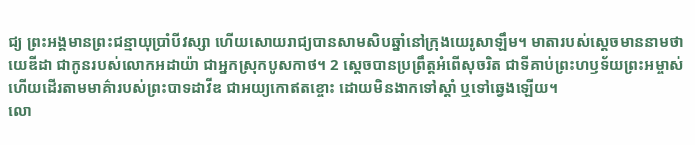ជ្យ ព្រះអង្គមានព្រះជន្មាយុប្រាំបីវស្សា ហើយសោយរាជ្យបានសាមសិបឆ្នាំនៅក្រុងយេរូសាឡឹម។ មាតារបស់ស្តេចមាននាមថា យេឌីដា ជាកូនរបស់លោកអដាយ៉ា ជាអ្នកស្រុកបូសកាថ។ 2 ស្តេចបានប្រព្រឹត្តអំពើសុចរិត ជាទីគាប់ព្រះហឫទ័យព្រះអម្ចាស់ ហើយដើរតាមមាគ៌ារបស់ព្រះបាទដាវីឌ ជាអយ្យកោឥតខ្ចោះ ដោយមិនងាកទៅស្តាំ ឬទៅឆ្វេងឡើយ។
លោ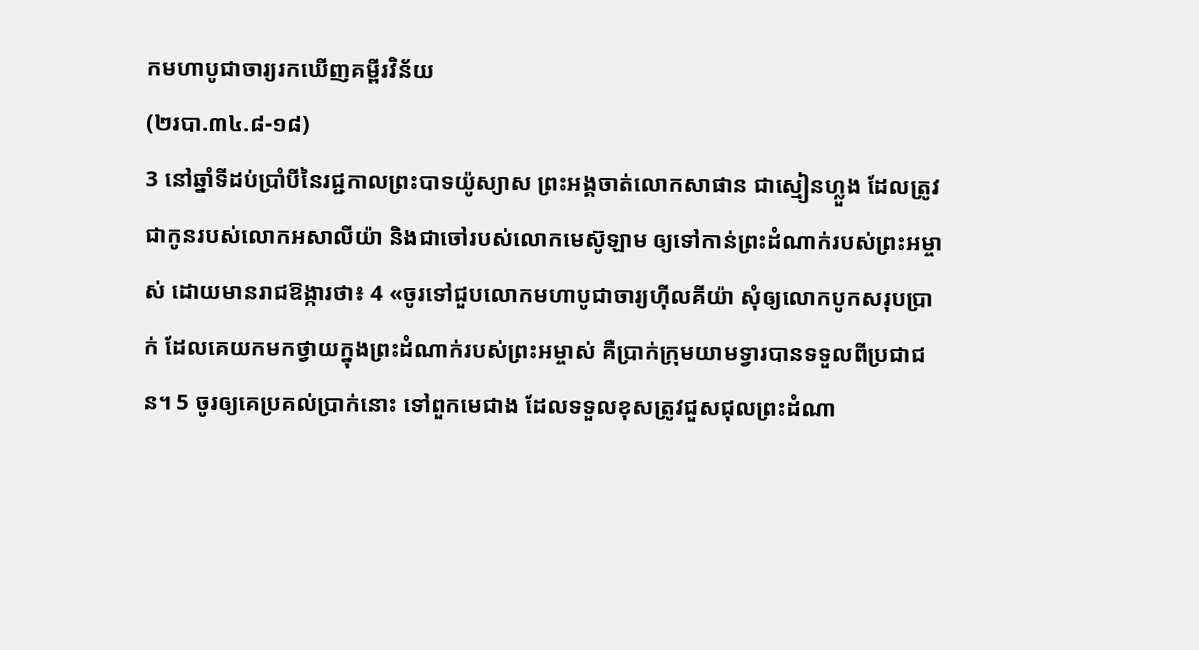កមហាបូជាចារ្យរកឃើញគម្ពីរវិន័យ
(២របា.៣៤.៨-១៨)
3 នៅឆ្នាំទីដប់ប្រាំបីនៃរជ្ជកាលព្រះបាទយ៉ូស្យាស ព្រះអង្គចាត់លោកសាផាន ជាស្មៀនហ្លួង ដែលត្រូវជាកូនរបស់លោកអសាលីយ៉ា និងជាចៅរបស់លោកមេស៊ូឡាម ឲ្យទៅកាន់ព្រះដំណាក់របស់ព្រះអម្ចាស់ ដោយមានរាជឱង្ការថា៖ 4 «ចូរទៅជួបលោកមហាបូជាចារ្យហ៊ីលគីយ៉ា សុំឲ្យលោកបូកសរុបប្រាក់ ដែលគេយកមកថ្វាយក្នុងព្រះដំណាក់របស់ព្រះអម្ចាស់ គឺប្រាក់ក្រុមយាមទ្វារបានទទួលពីប្រជាជន។ 5 ចូរឲ្យគេប្រគល់ប្រាក់នោះ ទៅពួកមេជាង ដែលទទួលខុសត្រូវជួសជុលព្រះដំណា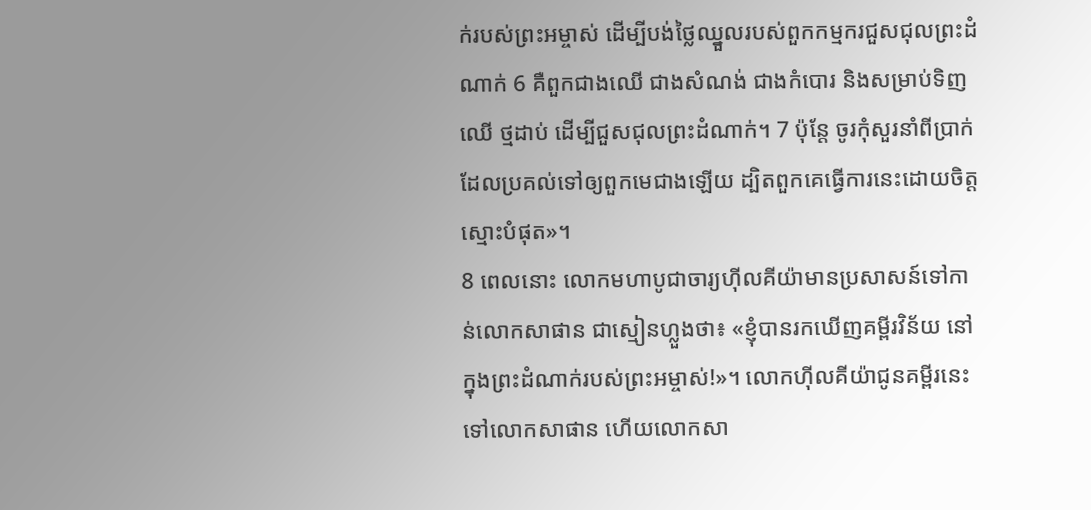ក់របស់ព្រះអម្ចាស់ ដើម្បីបង់ថ្លៃឈ្នួលរបស់ពួកកម្មករជួសជុលព្រះដំណាក់ 6 គឺពួកជាងឈើ ជាងសំណង់ ជាងកំបោរ និងសម្រាប់ទិញឈើ ថ្មដាប់ ដើម្បីជួសជុលព្រះដំណាក់។ 7 ប៉ុន្តែ ចូរកុំសួរនាំពីប្រាក់ដែលប្រគល់ទៅឲ្យពួកមេជាងឡើយ ដ្បិតពួកគេធ្វើការនេះដោយចិត្តស្មោះបំផុត»។
8 ពេលនោះ លោកមហាបូជាចារ្យហ៊ីលគីយ៉ាមានប្រសាសន៍ទៅកាន់លោកសាផាន ជាស្មៀនហ្លួងថា៖ «ខ្ញុំបានរកឃើញគម្ពីរវិន័យ នៅក្នុងព្រះដំណាក់របស់ព្រះអម្ចាស់!»។ លោកហ៊ីលគីយ៉ាជូនគម្ពីរនេះទៅលោកសាផាន ហើយលោកសា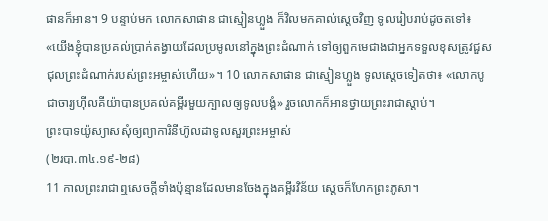ផានក៏អាន។ 9 បន្ទាប់មក លោកសាផាន ជាស្មៀនហ្លួង ក៏វិលមកគាល់ស្តេចវិញ ទូលរៀបរាប់ដូចតទៅ៖ «យើងខ្ញុំបានប្រគល់ប្រាក់តង្វាយដែលប្រមូលនៅក្នុងព្រះដំណាក់ ទៅឲ្យពួកមេជាងជាអ្នកទទួលខុសត្រូវជួសជុលព្រះដំណាក់របស់ព្រះអម្ចាស់ហើយ»។ 10 លោកសាផាន ជាស្មៀនហ្លួង ទូលស្តេចទៀតថា៖ «លោកបូជាចារ្យហ៊ីលគីយ៉ាបានប្រគល់គម្ពីរមួយក្បាលឲ្យទូលបង្គំ» រួចលោកក៏អានថ្វាយព្រះរាជាស្ដាប់។
ព្រះបាទយ៉ូស្យាសសុំឲ្យព្យាការិនីហ៊ូលដាទូលសួរព្រះអម្ចាស់
(២របា.៣៤.១៩-២៨)
11 កាលព្រះរាជាឮសេចក្ដីទាំងប៉ុន្មានដែលមានចែងក្នុងគម្ពីរវិន័យ ស្តេចក៏ហែកព្រះភូសា។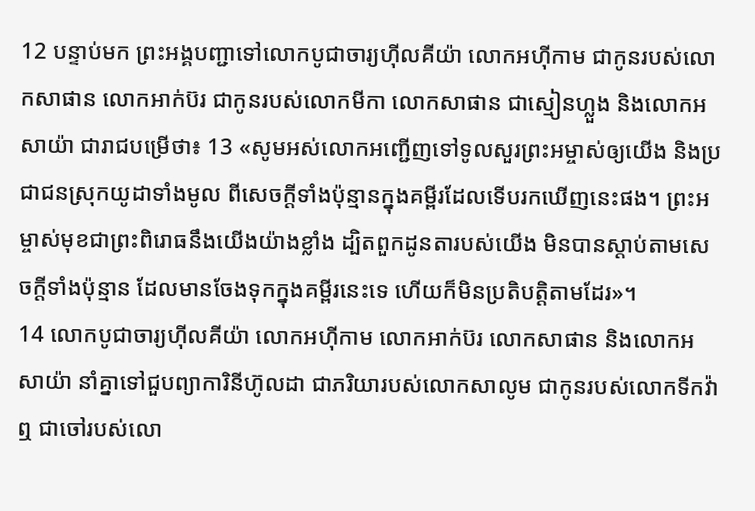12 បន្ទាប់មក ព្រះអង្គបញ្ជាទៅលោកបូជាចារ្យហ៊ីលគីយ៉ា លោកអហ៊ីកាម ជាកូនរបស់លោកសាផាន លោកអាក់ប៊រ ជាកូនរបស់លោកមីកា លោកសាផាន ជាស្មៀនហ្លួង និងលោកអសាយ៉ា ជារាជបម្រើថា៖ 13 «សូមអស់លោកអញ្ជើញទៅទូលសួរព្រះអម្ចាស់ឲ្យយើង និងប្រជាជនស្រុកយូដាទាំងមូល ពីសេចក្ដីទាំងប៉ុន្មានក្នុងគម្ពីរដែលទើបរកឃើញនេះផង។ ព្រះអម្ចាស់មុខជាព្រះពិរោធនឹងយើងយ៉ាងខ្លាំង ដ្បិតពួកដូនតារបស់យើង មិនបានស្ដាប់តាមសេចក្ដីទាំងប៉ុន្មាន ដែលមានចែងទុកក្នុងគម្ពីរនេះទេ ហើយក៏មិនប្រតិបត្តិតាមដែរ»។
14 លោកបូជាចារ្យហ៊ីលគីយ៉ា លោកអហ៊ីកាម លោកអាក់ប៊រ លោកសាផាន និងលោកអសាយ៉ា នាំគ្នាទៅជួបព្យាការិនីហ៊ូលដា ជាភរិយារបស់លោកសាលូម ជាកូនរបស់លោកទីកវ៉ាឮ ជាចៅរបស់លោ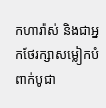កហារ៉ាស់ និងជាអ្នកថែរក្សាសម្លៀកបំពាក់បូជា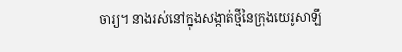ចារ្យ។ នាងរស់នៅក្នុងសង្កាត់ថ្មីនៃក្រុងយេរូសាឡឹ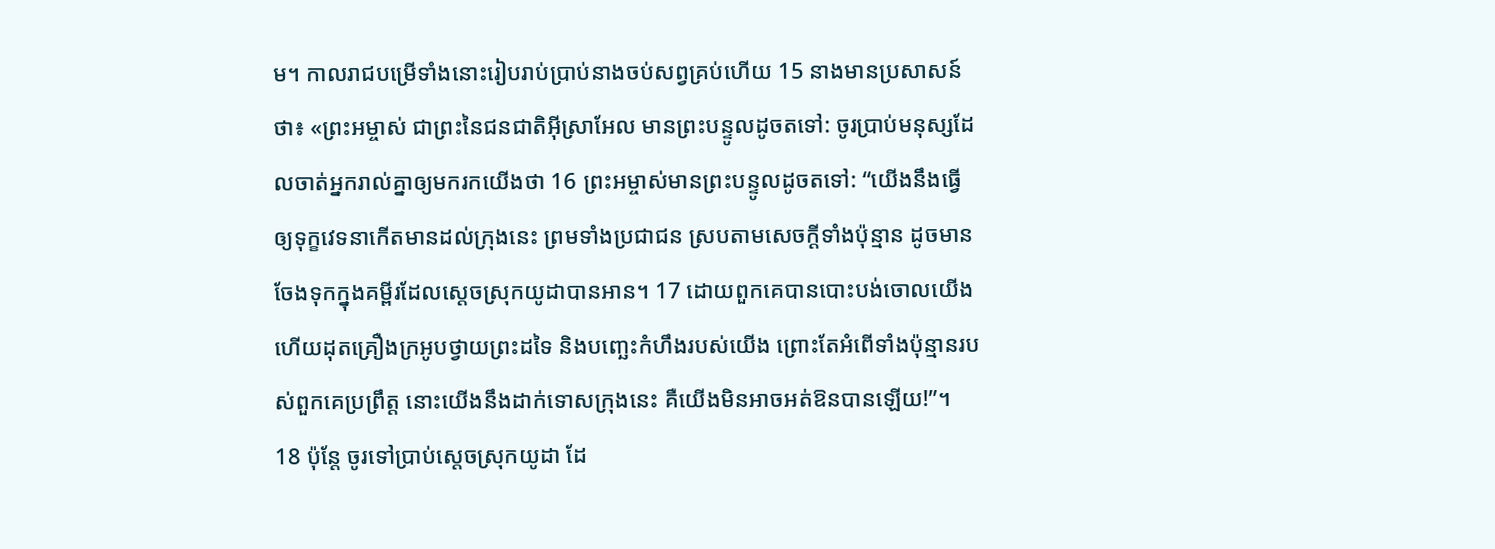ម។ កាលរាជបម្រើទាំងនោះរៀបរាប់ប្រាប់នាងចប់សព្វគ្រប់ហើយ 15 នាងមានប្រសាសន៍ថា៖ «ព្រះអម្ចាស់ ជាព្រះនៃជនជាតិអ៊ីស្រាអែល មានព្រះបន្ទូលដូចតទៅ: ចូរប្រាប់មនុស្សដែលចាត់អ្នករាល់គ្នាឲ្យមករកយើងថា 16 ព្រះអម្ចាស់មានព្រះបន្ទូលដូចតទៅ: “យើងនឹងធ្វើឲ្យទុក្ខវេទនាកើតមានដល់ក្រុងនេះ ព្រមទាំងប្រជាជន ស្របតាមសេចក្ដីទាំងប៉ុន្មាន ដូចមានចែងទុកក្នុងគម្ពីរដែលស្តេចស្រុកយូដាបានអាន។ 17 ដោយពួកគេបានបោះបង់ចោលយើង ហើយដុតគ្រឿងក្រអូបថ្វាយព្រះដទៃ និងបញ្ឆេះកំហឹងរបស់យើង ព្រោះតែអំពើទាំងប៉ុន្មានរបស់ពួកគេប្រព្រឹត្ត នោះយើងនឹងដាក់ទោសក្រុងនេះ គឺយើងមិនអាចអត់ឱនបានឡើយ!”។ 18 ប៉ុន្តែ ចូរទៅប្រាប់ស្តេចស្រុកយូដា ដែ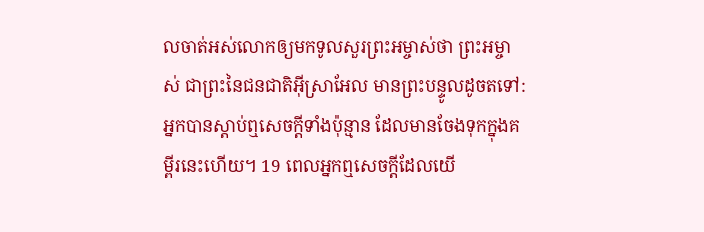លចាត់អស់លោកឲ្យមកទូលសួរព្រះអម្ចាស់ថា ព្រះអម្ចាស់ ជាព្រះនៃជនជាតិអ៊ីស្រាអែល មានព្រះបន្ទូលដូចតទៅ: អ្នកបានស្ដាប់ឮសេចក្ដីទាំងប៉ុន្មាន ដែលមានចែងទុកក្នុងគម្ពីរនេះហើយ។ 19 ពេលអ្នកឮសេចក្ដីដែលយើ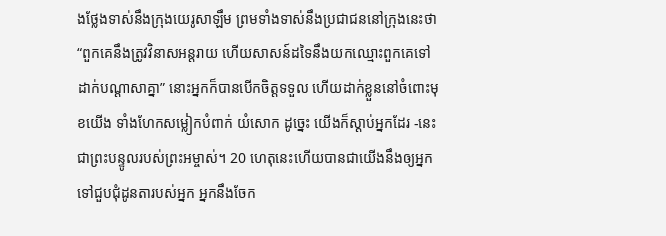ងថ្លែងទាស់នឹងក្រុងយេរូសាឡឹម ព្រមទាំងទាស់នឹងប្រជាជននៅក្រុងនេះថា “ពួកគេនឹងត្រូវវិនាសអន្តរាយ ហើយសាសន៍ដទៃនឹងយកឈ្មោះពួកគេទៅដាក់បណ្ដាសាគ្នា” នោះអ្នកក៏បានបើកចិត្តទទួល ហើយដាក់ខ្លួននៅចំពោះមុខយើង ទាំងហែកសម្លៀកបំពាក់ យំសោក ដូច្នេះ យើងក៏ស្ដាប់អ្នកដែរ -នេះជាព្រះបន្ទូលរបស់ព្រះអម្ចាស់។ 20 ហេតុនេះហើយបានជាយើងនឹងឲ្យអ្នកទៅជួបជុំដូនតារបស់អ្នក អ្នកនឹងចែក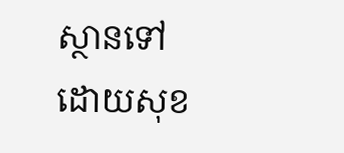ស្ថានទៅដោយសុខ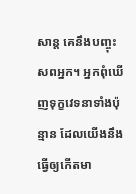សាន្ត គេនឹងបញ្ចុះសពអ្នក។ អ្នកពុំឃើញទុក្ខវេទនាទាំងប៉ុន្មាន ដែលយើងនឹងធ្វើឲ្យកើតមា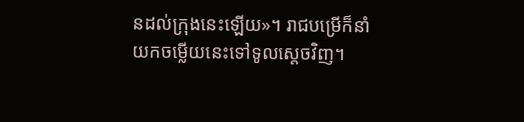នដល់ក្រុងនេះឡើយ»។ រាជបម្រើក៏នាំយកចម្លើយនេះទៅទូលស្តេចវិញ។